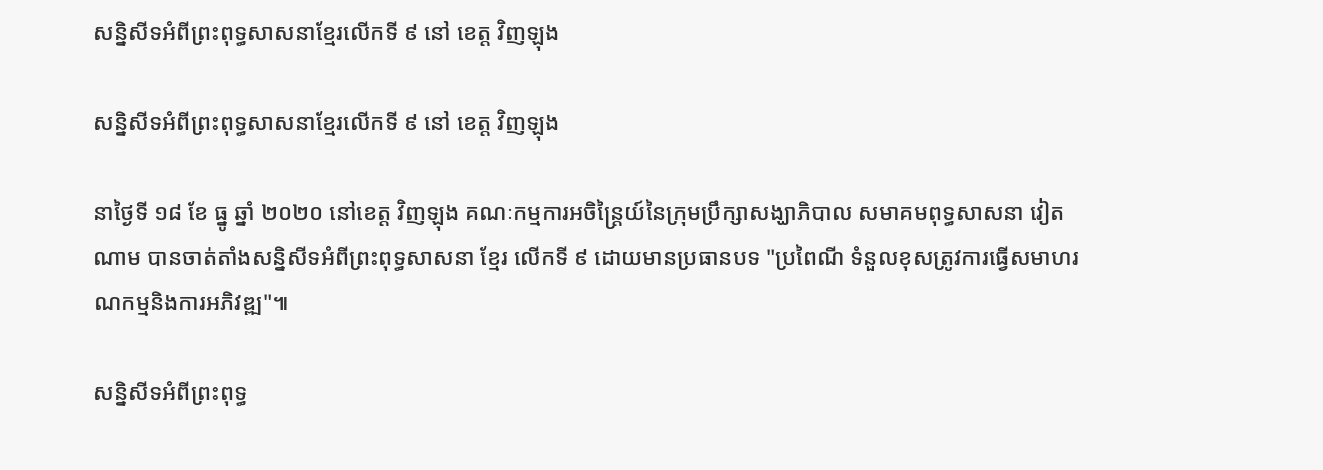សន្និសីទអំពីព្រះពុទ្ធសាសនាខ្មែរលើកទី ៩ នៅ ខេត្ត វិញឡុង

សន្និសីទអំពីព្រះពុទ្ធសាសនាខ្មែរលើកទី ៩ នៅ ខេត្ត វិញឡុង

នាថ្ងៃទី ១៨ ខែ ធ្នូ ឆ្នាំ ២០២០ នៅខេត្ត វិញឡុង គណៈកម្មការអចិន្ត្រៃយ៍នៃក្រុមប្រឹក្សាសង្ឃាភិបាល សមាគមពុទ្ធសាសនា វៀតណាម បានចាត់តាំងសន្និសីទអំពីព្រះពុទ្ធសាសនា ខ្មែរ លើកទី ៩ ដោយមានប្រធានបទ "ប្រពៃណី ទំនួលខុសត្រូវការធ្វើសមាហរណកម្មនិងការអភិវឌ្ឍ"៕

សន្និសីទអំពីព្រះពុទ្ធ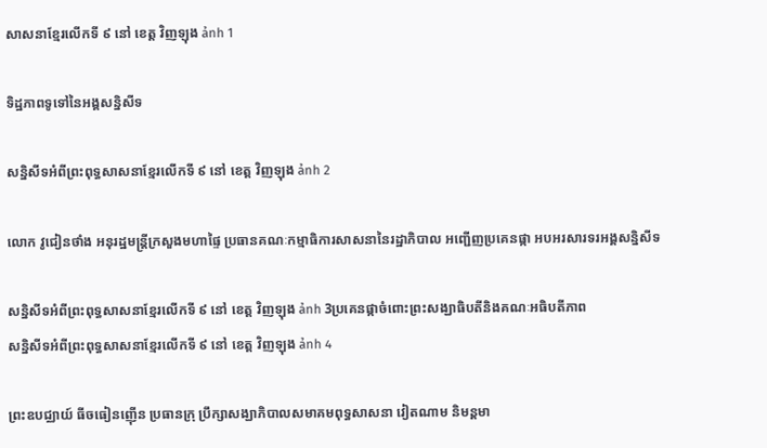សាសនាខ្មែរលើកទី ៩ នៅ ខេត្ត វិញឡុង ảnh 1

ទិដ្ឋភាពទូទៅនៃអង្គសន្និសីទ

សន្និសីទអំពីព្រះពុទ្ធសាសនាខ្មែរលើកទី ៩ នៅ ខេត្ត វិញឡុង ảnh 2

លោក វូជៀនថាំង អនុរដ្ឋមន្រ្តីក្រសួងមហាផ្ទៃ ប្រធានគណៈកម្មាធិការសាសនានៃរដ្ឋាភិបាល អញ្ជើញប្រគេនផ្កា អបអរសារទរអង្គសន្និសីទ

សន្និសីទអំពីព្រះពុទ្ធសាសនាខ្មែរលើកទី ៩ នៅ ខេត្ត វិញឡុង ảnh 3ប្រគេនផ្កាចំពោះព្រះសង្ឃាធិបតីនិងគណៈអធិបតីភាព
សន្និសីទអំពីព្រះពុទ្ធសាសនាខ្មែរលើកទី ៩ នៅ ខេត្ត វិញឡុង ảnh 4

ព្រះឧបជ្ឈាយ៍ ធីចធៀនញ៉ើន ប្រធានក្រុ ប្រឹក្សាសង្ឃាភិបាលសមាគមពុទ្ធសាសនា វៀតណាម និមន្តមា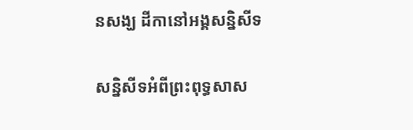នសង្ឃ ដីកានៅអង្គសន្និសីទ

សន្និសីទអំពីព្រះពុទ្ធសាស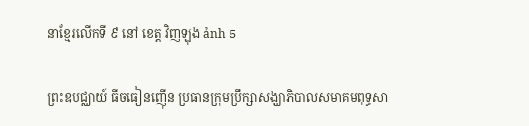នាខ្មែរលើកទី ៩ នៅ ខេត្ត វិញឡុង ảnh 5

ព្រះឧបជ្ឈាយ៍ ធីចធៀនញ៉ើន ប្រធានក្រុមប្រឹក្សាសង្ឃាភិបាលសមាគមពុទ្ធសា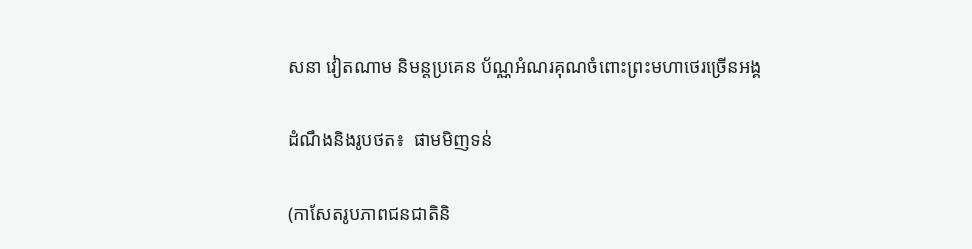សនា វៀតណាម និមន្តប្រគេន ប័ណ្ណអំណរគុណចំពោះព្រះមហាថេរច្រើនអង្គ

ដំណឹងនិងរូបថត៖  ផាមមិញទន់

(កាសែតរូបភាពជនជាតិនិ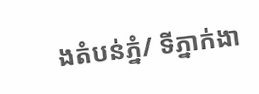ងតំបន់ភ្នំ/ ទីភ្នាក់ងា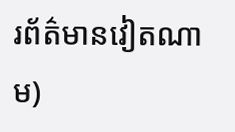រព័ត៌មានវៀតណាម)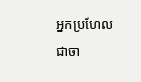អ្នកប្រហែលជាចា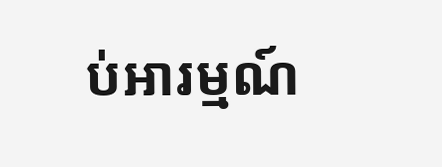ប់អារម្មណ៍